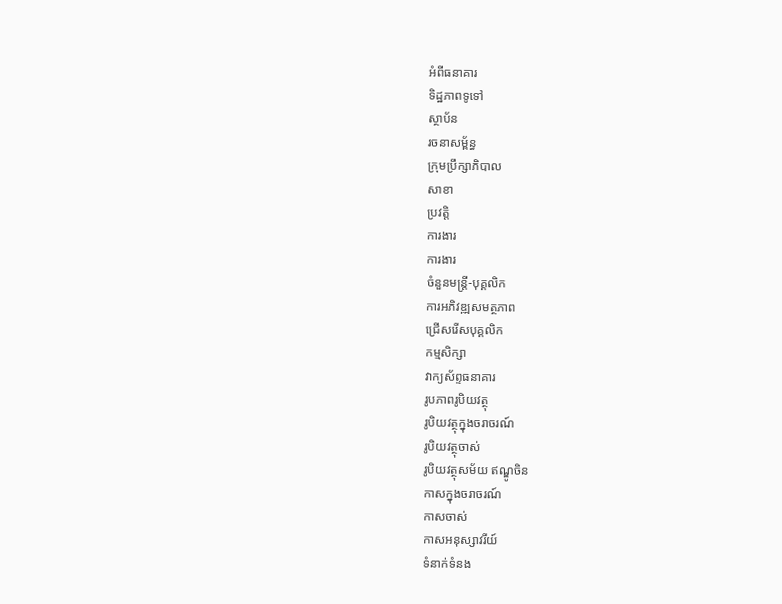អំពីធនាគារ
ទិដ្ឋភាពទូទៅ
ស្ថាប័ន
រចនាសម្ព័ន្ធ
ក្រុមប្រឹក្សាភិបាល
សាខា
ប្រវត្តិ
ការងារ
ការងារ
ចំនួនមន្ត្រី-បុគ្គលិក
ការអភិវឌ្ឍសមត្ថភាព
ជ្រើសរើសបុគ្គលិក
កម្មសិក្សា
វាក្យស័ព្ទធនាគារ
រូបភាពរូបិយវត្ថុ
រូបិយវត្ថុក្នុងចរាចរណ៍
រូបិយវត្ថុចាស់
រូបិយវត្ថុសម័យ ឥណ្ឌូចិន
កាសក្នុងចរាចរណ៍
កាសចាស់
កាសអនុស្សាវរីយ៍
ទំនាក់ទំនង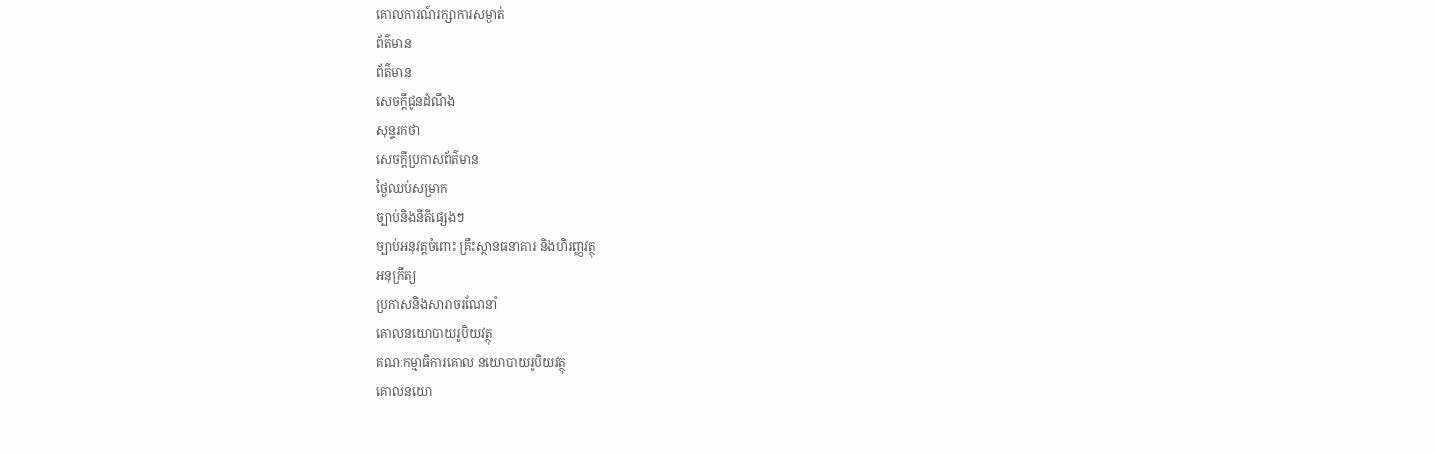គោលការណ៍រក្សាការសម្ងាត់
ព័ត៌មាន
ព័ត៌មាន
សេចក្តីជូនដំណឹង
សុន្ទរកថា
សេចក្តីប្រកាសព័ត៌មាន
ថ្ងៃឈប់សម្រាក
ច្បាប់និងនីតិផ្សេងៗ
ច្បាប់អនុវត្តចំពោះ គ្រឹះស្ថានធនាគារ និងហិរញ្ញវត្ថុ
អនុក្រឹត្យ
ប្រកាសនិងសារាចរណែនាំ
គោលនយោបាយរូបិយវត្ថុ
គណៈកម្មាធិការគោល នយោបាយរូបិយវត្ថុ
គោលនយោ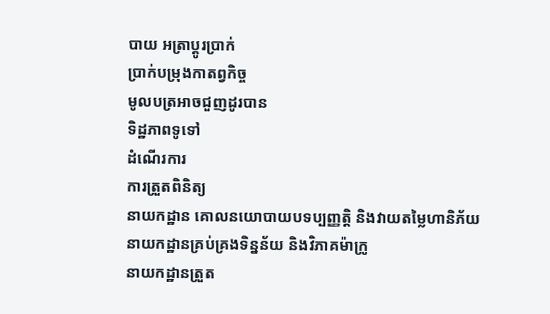បាយ អត្រាប្តូរប្រាក់
ប្រាក់បម្រុងកាតព្វកិច្ច
មូលបត្រអាចជួញដូរបាន
ទិដ្ឋភាពទូទៅ
ដំណើរការ
ការត្រួតពិនិត្យ
នាយកដ្ឋាន គោលនយោបាយបទប្បញ្ញត្តិ និងវាយតម្លៃហានិភ័យ
នាយកដ្ឋានគ្រប់គ្រងទិន្នន័យ និងវិភាគម៉ាក្រូ
នាយកដ្ឋានត្រួត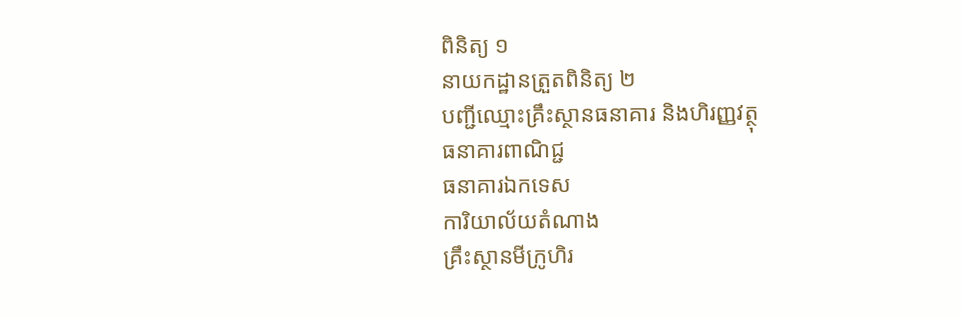ពិនិត្យ ១
នាយកដ្ឋានត្រួតពិនិត្យ ២
បញ្ជីឈ្មោះគ្រឹះស្ថានធនាគារ និងហិរញ្ញវត្ថុ
ធនាគារពាណិជ្ជ
ធនាគារឯកទេស
ការិយាល័យតំណាង
គ្រឹះស្ថានមីក្រូហិរ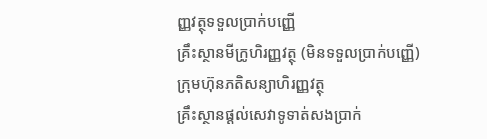ញ្ញវត្ថុទទួលប្រាក់បញ្ញើ
គ្រឹះស្ថានមីក្រូហិរញ្ញវត្ថុ (មិនទទួលប្រាក់បញ្ញើ)
ក្រុមហ៊ុនភតិសន្យាហិរញ្ញវត្ថុ
គ្រឹះស្ថានផ្ដល់សេវាទូទាត់សងប្រាក់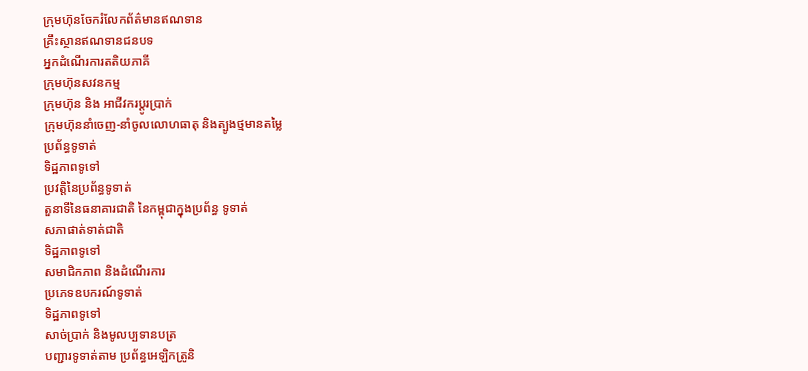ក្រុមហ៊ុនចែករំលែកព័ត៌មានឥណទាន
គ្រឹះស្ថានឥណទានជនបទ
អ្នកដំណើរការតតិយភាគី
ក្រុមហ៊ុនសវនកម្ម
ក្រុមហ៊ុន និង អាជីវករប្តូរប្រាក់
ក្រុមហ៊ុននាំចេញ-នាំចូលលោហធាតុ និងត្បូងថ្មមានតម្លៃ
ប្រព័ន្ធទូទាត់
ទិដ្ឋភាពទូទៅ
ប្រវត្តិនៃប្រព័ន្ធទូទាត់
តួនាទីនៃធនាគារជាតិ នៃកម្ពុជាក្នុងប្រព័ន្ធ ទូទាត់
សភាផាត់ទាត់ជាតិ
ទិដ្ឋភាពទូទៅ
សមាជិកភាព និងដំណើរការ
ប្រភេទឧបករណ៍ទូទាត់
ទិដ្ឋភាពទូទៅ
សាច់ប្រាក់ និងមូលប្បទានបត្រ
បញ្ជារទូទាត់តាម ប្រព័ន្ធអេឡិកត្រូនិ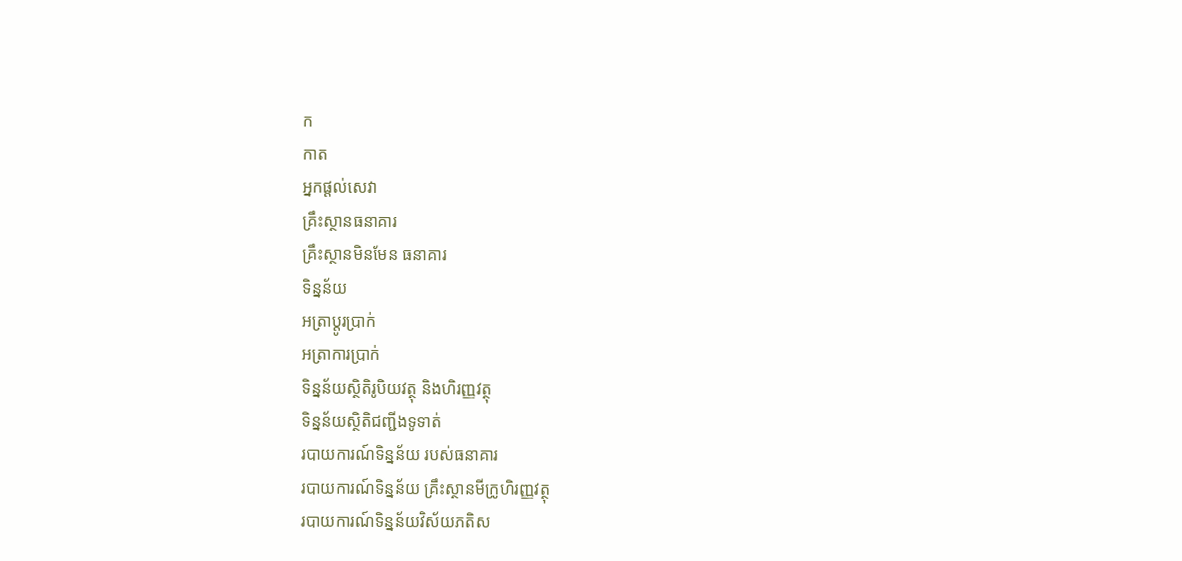ក
កាត
អ្នកផ្តល់សេវា
គ្រឹះស្ថានធនាគារ
គ្រឹះស្ថានមិនមែន ធនាគារ
ទិន្នន័យ
អត្រាប្តូរបា្រក់
អត្រាការប្រាក់
ទិន្នន័យស្ថិតិរូបិយវត្ថុ និងហិរញ្ញវត្ថុ
ទិន្នន័យស្ថិតិជញ្ជីងទូទាត់
របាយការណ៍ទិន្នន័យ របស់ធនាគារ
របាយការណ៍ទិន្នន័យ គ្រឹះស្ថានមីក្រូហិរញ្ញវត្ថុ
របាយការណ៍ទិន្នន័យវិស័យភតិស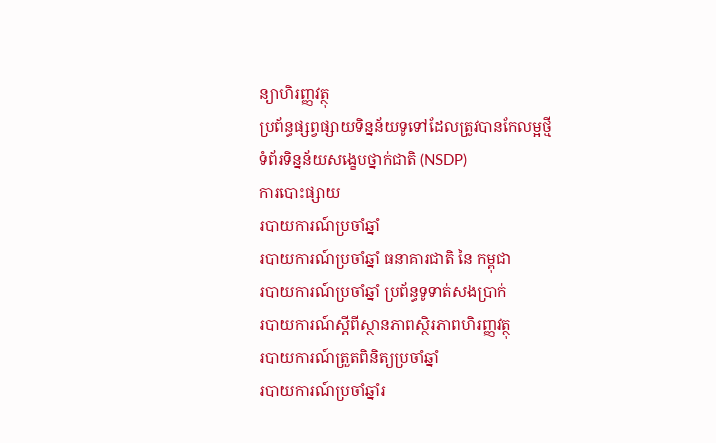ន្យាហិរញ្ញវត្ថុ
ប្រព័ន្ធផ្សព្វផ្សាយទិន្នន័យទូទៅដែលត្រូវបានកែលម្អថ្មី
ទំព័រទិន្នន័យសង្ខេបថ្នាក់ជាតិ (NSDP)
ការបោះផ្សាយ
របាយការណ៍ប្រចាំឆ្នាំ
របាយការណ៍ប្រចាំឆ្នាំ ធនាគារជាតិ នៃ កម្ពុជា
របាយការណ៍ប្រចាំឆ្នាំ ប្រព័ន្ធទូទាត់សងប្រាក់
របាយការណ៍ស្តីពីស្ថានភាពស្ថិរភាពហិរញ្ញវត្ថុ
របាយការណ៍ត្រួតពិនិត្យប្រចាំឆ្នាំ
របាយការណ៍ប្រចាំឆ្នាំរ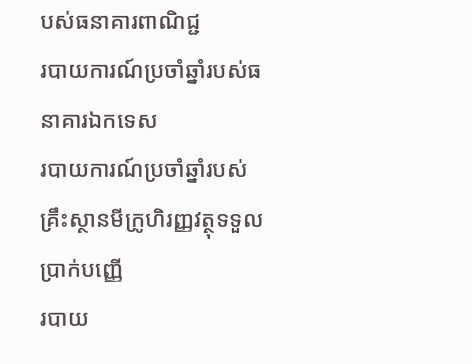បស់ធនាគារពាណិជ្ជ
របាយការណ៍ប្រចាំឆ្នាំរបស់ធនាគារឯកទេស
របាយការណ៍ប្រចាំឆ្នាំរបស់គ្រឹះស្ថានមីក្រូហិរញ្ញវត្ថុទទួលប្រាក់បញ្ញើ
របាយ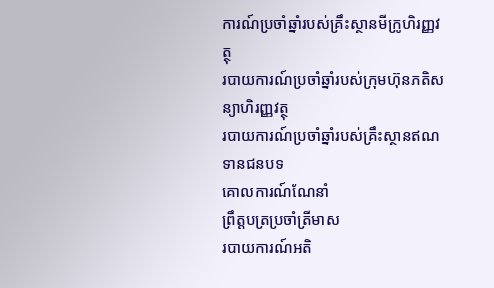ការណ៍ប្រចាំឆ្នាំរបស់គ្រឹះស្ថានមីក្រូហិរញ្ញវត្ថុ
របាយការណ៍ប្រចាំឆ្នាំរបស់ក្រុមហ៊ុនភតិសន្យាហិរញ្ញវត្ថុ
របាយការណ៍ប្រចាំឆ្នាំរបស់គ្រឹះស្ថានឥណទានជនបទ
គោលការណ៍ណែនាំ
ព្រឹត្តបត្រប្រចាំត្រីមាស
របាយការណ៍អតិ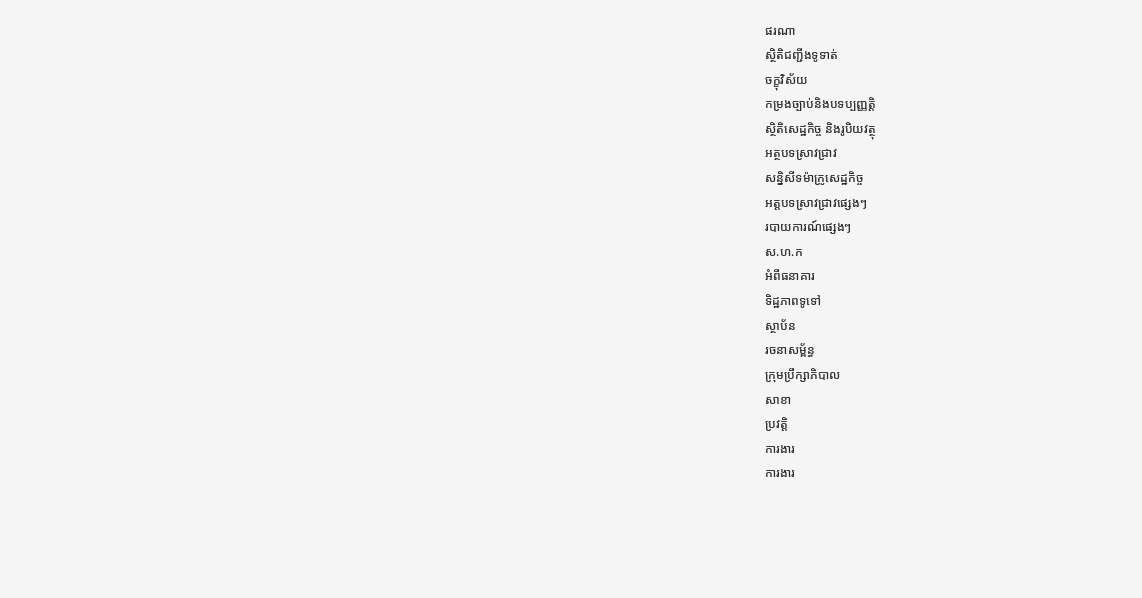ផរណា
ស្ថិតិជញ្ជីងទូទាត់
ចក្ខុវិស័យ
កម្រងច្បាប់និងបទប្បញ្ញត្តិ
ស្ថិតិសេដ្ឋកិច្ច និងរូបិយវត្ថុ
អត្ថបទស្រាវជ្រាវ
សន្និសីទម៉ាក្រូសេដ្ឋកិច្ច
អត្តបទស្រាវជ្រាវផ្សេងៗ
របាយការណ៍ផ្សេងៗ
ស.ហ.ក
អំពីធនាគារ
ទិដ្ឋភាពទូទៅ
ស្ថាប័ន
រចនាសម្ព័ន្ធ
ក្រុមប្រឹក្សាភិបាល
សាខា
ប្រវត្តិ
ការងារ
ការងារ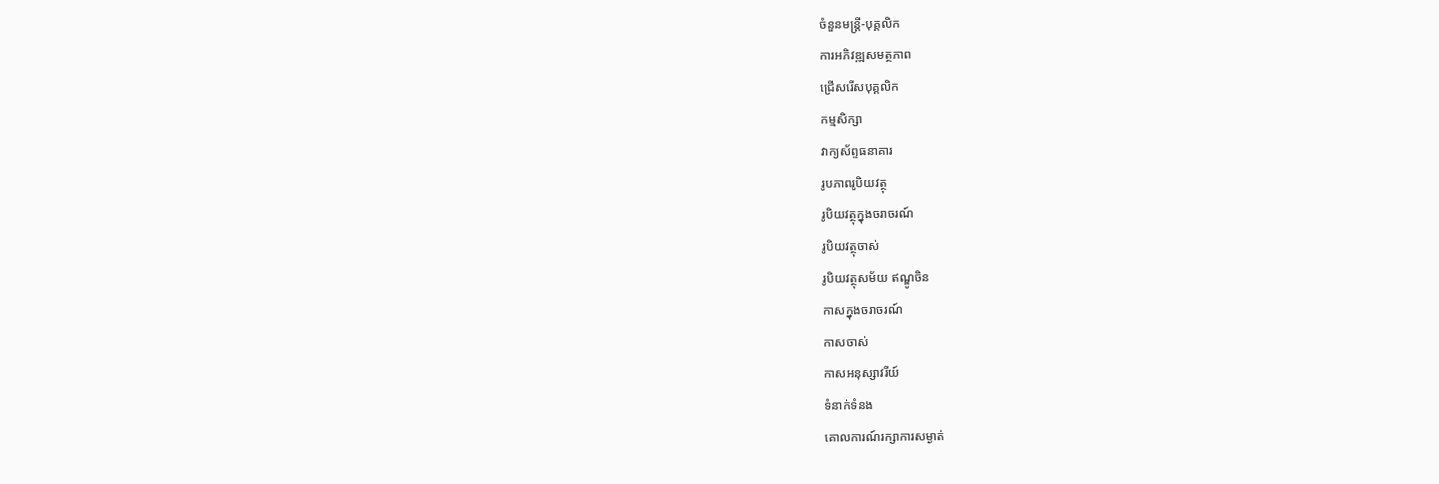ចំនួនមន្ត្រី-បុគ្គលិក
ការអភិវឌ្ឍសមត្ថភាព
ជ្រើសរើសបុគ្គលិក
កម្មសិក្សា
វាក្យស័ព្ទធនាគារ
រូបភាពរូបិយវត្ថុ
រូបិយវត្ថុក្នុងចរាចរណ៍
រូបិយវត្ថុចាស់
រូបិយវត្ថុសម័យ ឥណ្ឌូចិន
កាសក្នុងចរាចរណ៍
កាសចាស់
កាសអនុស្សាវរីយ៍
ទំនាក់ទំនង
គោលការណ៍រក្សាការសម្ងាត់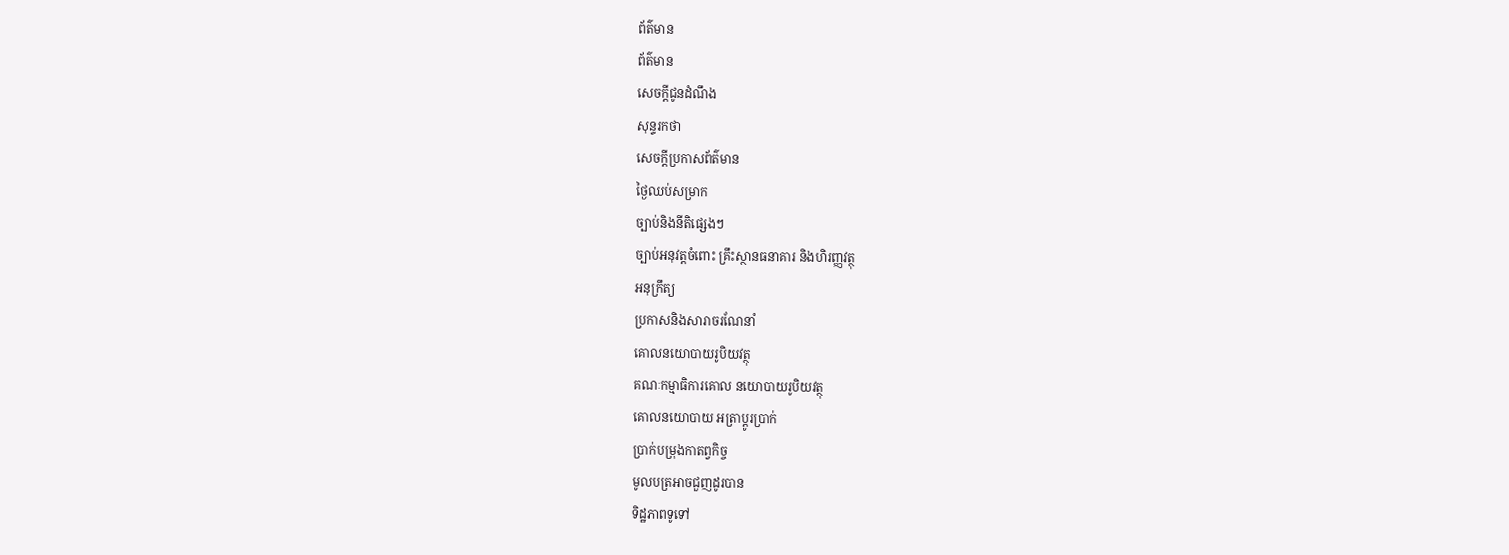ព័ត៌មាន
ព័ត៌មាន
សេចក្តីជូនដំណឹង
សុន្ទរកថា
សេចក្តីប្រកាសព័ត៌មាន
ថ្ងៃឈប់សម្រាក
ច្បាប់និងនីតិផ្សេងៗ
ច្បាប់អនុវត្តចំពោះ គ្រឹះស្ថានធនាគារ និងហិរញ្ញវត្ថុ
អនុក្រឹត្យ
ប្រកាសនិងសារាចរណែនាំ
គោលនយោបាយរូបិយវត្ថុ
គណៈកម្មាធិការគោល នយោបាយរូបិយវត្ថុ
គោលនយោបាយ អត្រាប្តូរប្រាក់
ប្រាក់បម្រុងកាតព្វកិច្ច
មូលបត្រអាចជួញដូរបាន
ទិដ្ឋភាពទូទៅ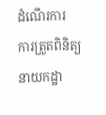ដំណើរការ
ការត្រួតពិនិត្យ
នាយកដ្ឋា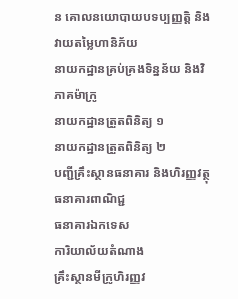ន គោលនយោបាយបទប្បញ្ញត្តិ និងវាយតម្លៃហានិភ័យ
នាយកដ្ឋានគ្រប់គ្រងទិន្នន័យ និងវិភាគម៉ាក្រូ
នាយកដ្ឋានត្រួតពិនិត្យ ១
នាយកដ្ឋានត្រួតពិនិត្យ ២
បញ្ជីគ្រឹះស្ថានធនាគារ និងហិរញ្ញវត្ថុ
ធនាគារពាណិជ្ជ
ធនាគារឯកទេស
ការិយាល័យតំណាង
គ្រឹះស្ថានមីក្រូហិរញ្ញវ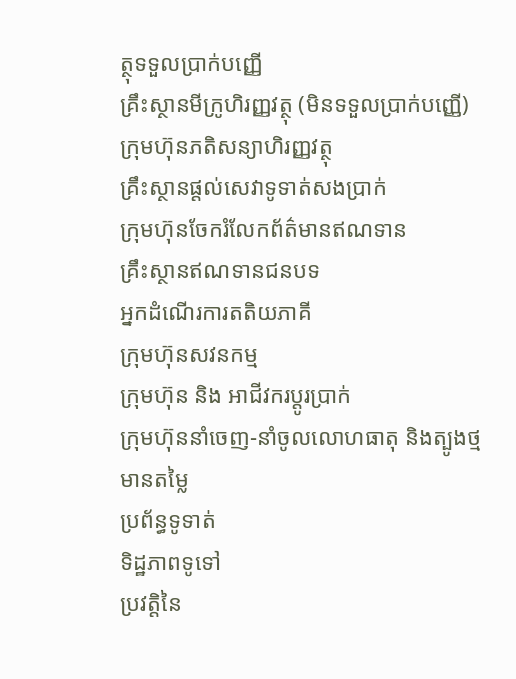ត្ថុទទួលប្រាក់បញ្ញើ
គ្រឹះស្ថានមីក្រូហិរញ្ញវត្ថុ (មិនទទួលប្រាក់បញ្ញើ)
ក្រុមហ៊ុនភតិសន្យាហិរញ្ញវត្ថុ
គ្រឹះស្ថានផ្ដល់សេវាទូទាត់សងប្រាក់
ក្រុមហ៊ុនចែករំលែកព័ត៌មានឥណទាន
គ្រឹះស្ថានឥណទានជនបទ
អ្នកដំណើរការតតិយភាគី
ក្រុមហ៊ុនសវនកម្ម
ក្រុមហ៊ុន និង អាជីវករប្តូរប្រាក់
ក្រុមហ៊ុននាំចេញ-នាំចូលលោហធាតុ និងត្បូងថ្មមានតម្លៃ
ប្រព័ន្ធទូទាត់
ទិដ្ឋភាពទូទៅ
ប្រវត្តិនៃ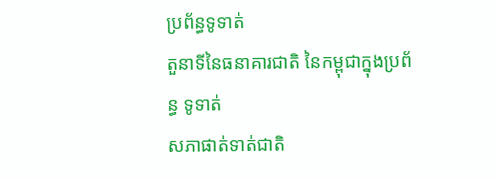ប្រព័ន្ធទូទាត់
តួនាទីនៃធនាគារជាតិ នៃកម្ពុជាក្នុងប្រព័ន្ធ ទូទាត់
សភាផាត់ទាត់ជាតិ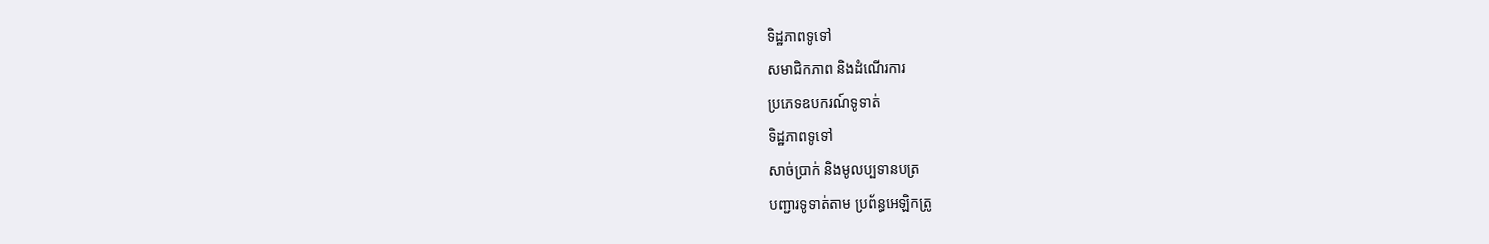ទិដ្ឋភាពទូទៅ
សមាជិកភាព និងដំណើរការ
ប្រភេទឧបករណ៍ទូទាត់
ទិដ្ឋភាពទូទៅ
សាច់ប្រាក់ និងមូលប្បទានបត្រ
បញ្ជារទូទាត់តាម ប្រព័ន្ធអេឡិកត្រូ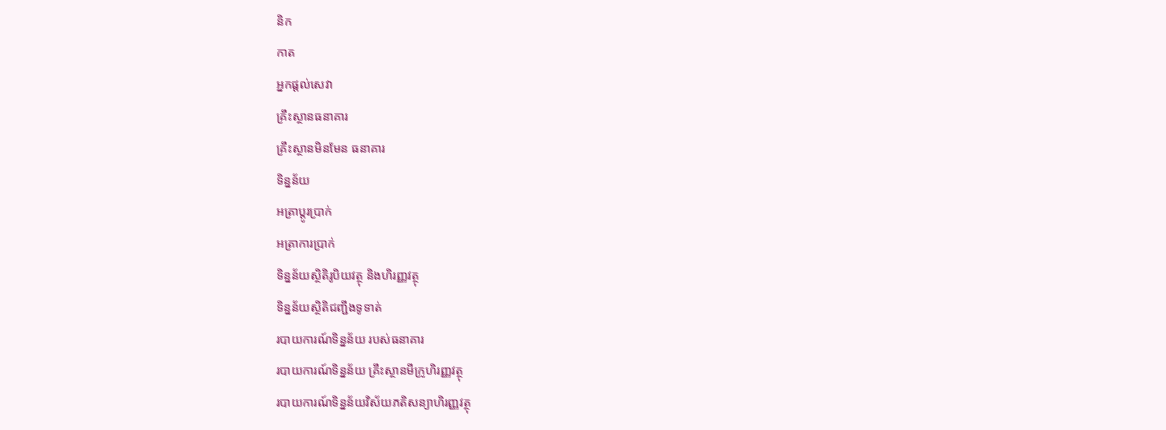និក
កាត
អ្នកផ្តល់សេវា
គ្រឹះស្ថានធនាគារ
គ្រឹះស្ថានមិនមែន ធនាគារ
ទិន្នន័យ
អត្រាប្តូរបា្រក់
អត្រាការប្រាក់
ទិន្នន័យស្ថិតិរូបិយវត្ថុ និងហិរញ្ញវត្ថុ
ទិន្នន័យស្ថិតិជញ្ជីងទូទាត់
របាយការណ៍ទិន្នន័យ របស់ធនាគារ
របាយការណ៍ទិន្នន័យ គ្រឹះស្ថានមីក្រូហិរញ្ញវត្ថុ
របាយការណ៍ទិន្នន័យវិស័យភតិសន្យាហិរញ្ញវត្ថុ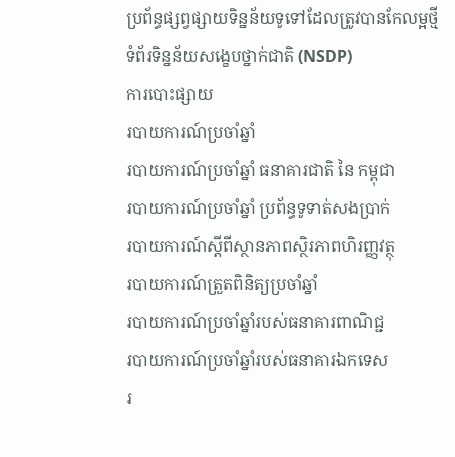ប្រព័ន្ធផ្សព្វផ្សាយទិន្នន័យទូទៅដែលត្រូវបានកែលម្អថ្មី
ទំព័រទិន្នន័យសង្ខេបថ្នាក់ជាតិ (NSDP)
ការបោះផ្សាយ
របាយការណ៍ប្រចាំឆ្នាំ
របាយការណ៍ប្រចាំឆ្នាំ ធនាគារជាតិ នៃ កម្ពុជា
របាយការណ៍ប្រចាំឆ្នាំ ប្រព័ន្ធទូទាត់សងប្រាក់
របាយការណ៍ស្តីពីស្ថានភាពស្ថិរភាពហិរញ្ញវត្ថុ
របាយការណ៍ត្រួតពិនិត្យប្រចាំឆ្នាំ
របាយការណ៍ប្រចាំឆ្នាំរបស់ធនាគារពាណិជ្ជ
របាយការណ៍ប្រចាំឆ្នាំរបស់ធនាគារឯកទេស
រ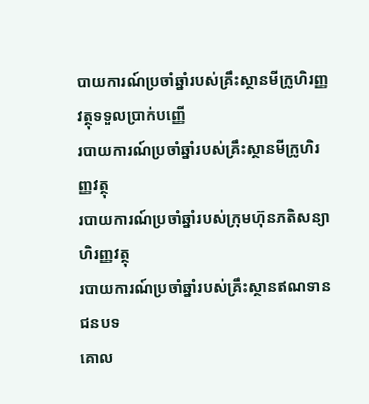បាយការណ៍ប្រចាំឆ្នាំរបស់គ្រឹះស្ថានមីក្រូហិរញ្ញវត្ថុទទួលប្រាក់បញ្ញើ
របាយការណ៍ប្រចាំឆ្នាំរបស់គ្រឹះស្ថានមីក្រូហិរញ្ញវត្ថុ
របាយការណ៍ប្រចាំឆ្នាំរបស់ក្រុមហ៊ុនភតិសន្យាហិរញ្ញវត្ថុ
របាយការណ៍ប្រចាំឆ្នាំរបស់គ្រឹះស្ថានឥណទានជនបទ
គោល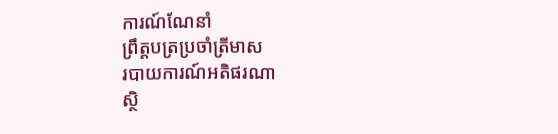ការណ៍ណែនាំ
ព្រឹត្តបត្រប្រចាំត្រីមាស
របាយការណ៍អតិផរណា
ស្ថិ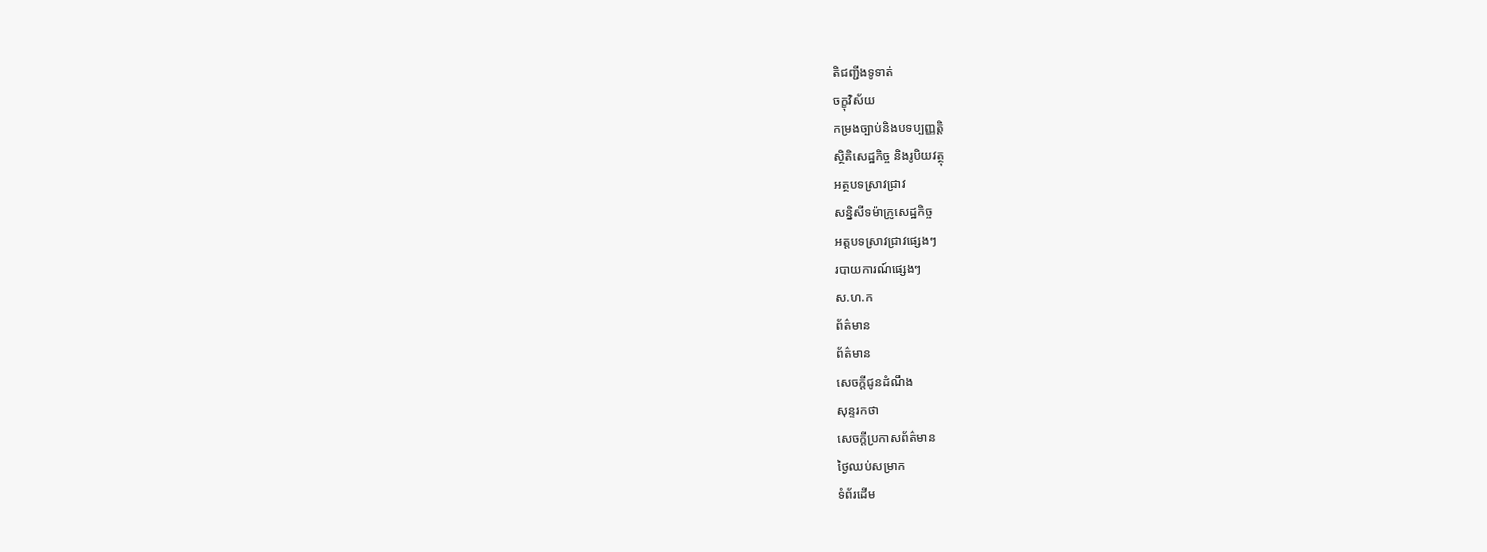តិជញ្ជីងទូទាត់
ចក្ខុវិស័យ
កម្រងច្បាប់និងបទប្បញ្ញត្តិ
ស្ថិតិសេដ្ឋកិច្ច និងរូបិយវត្ថុ
អត្ថបទស្រាវជ្រាវ
សន្និសីទម៉ាក្រូសេដ្ឋកិច្ច
អត្តបទស្រាវជ្រាវផ្សេងៗ
របាយការណ៍ផ្សេងៗ
ស.ហ.ក
ព័ត៌មាន
ព័ត៌មាន
សេចក្តីជូនដំណឹង
សុន្ទរកថា
សេចក្តីប្រកាសព័ត៌មាន
ថ្ងៃឈប់សម្រាក
ទំព័រដើម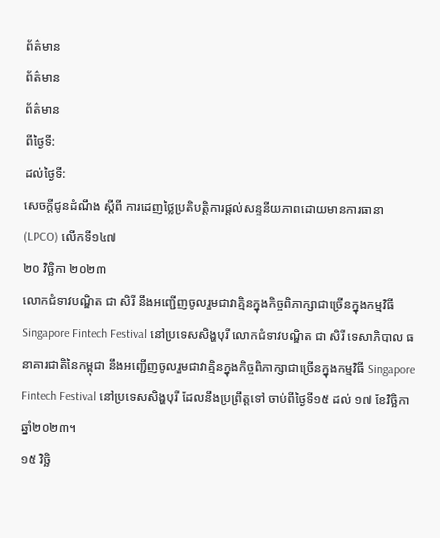ព័ត៌មាន
ព័ត៌មាន
ព័ត៌មាន
ពីថ្ងៃទី:
ដល់ថ្ងៃទី:
សេចក្តីជូនដំណឹង ស្តីពី ការដេញថ្លៃប្រតិបត្តិការផ្តល់សន្ទនីយភាពដោយមានការធានា (LPCO) លើកទី១៤៧
២០ វិចិ្ឆកា ២០២៣
លោកជំទាវបណ្ឌិត ជា សិរី នឹងអញ្ជើញចូលរួមជាវាគ្មិនក្នុងកិច្ចពិភាក្សាជាច្រើនក្នុងកម្មវិធី Singapore Fintech Festival នៅប្រទេសសិង្ហបុរី លោកជំទាវបណ្ឌិត ជា សិរី ទេសាភិបាល ធនាគារជាតិនៃកម្ពុជា នឹងអញ្ជើញចូលរួមជាវាគ្មិនក្នុងកិច្ចពិភាក្សាជាច្រើនក្នុងកម្មវិធី Singapore Fintech Festival នៅប្រទេសសិង្ហបុរី ដែលនឹងប្រព្រឹត្តទៅ ចាប់ពីថ្ងៃទី១៥ ដល់ ១៧ ខែវិច្ឆិកា ឆ្នាំ២០២៣។
១៥ វិចិ្ឆ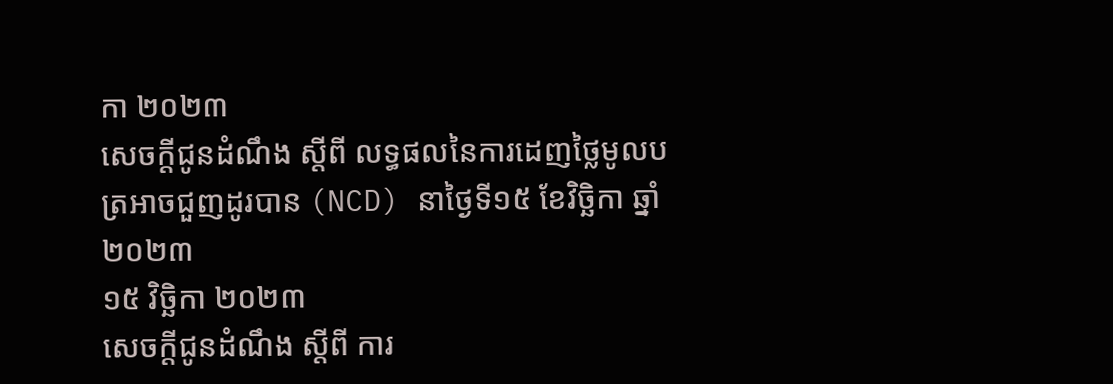កា ២០២៣
សេចក្តីជូនដំណឹង ស្តីពី លទ្ធផលនៃការដេញថ្លៃមូលបត្រអាចជួញដូរបាន (NCD) នាថ្ងៃទី១៥ ខែវិច្ឆិកា ឆ្នាំ២០២៣
១៥ វិចិ្ឆកា ២០២៣
សេចក្តីជូនដំណឹង ស្តីពី ការ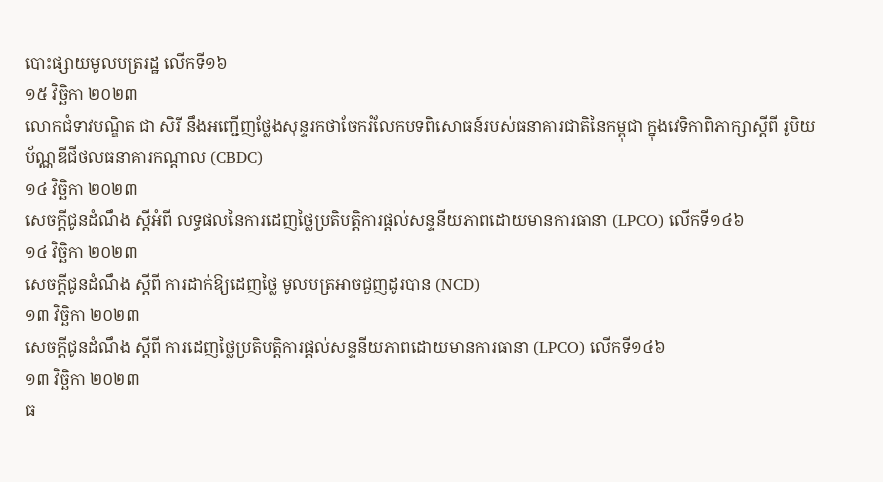បោះផ្សាយមូលបត្ររដ្ឋ លើកទី១៦
១៥ វិចិ្ឆកា ២០២៣
លោកជំទាវបណ្ឌិត ជា សិរី នឹងអញ្ជើញថ្លែងសុន្ទរកថាចែករំលែកបទពិសោធន៍របស់ធនាគារជាតិនៃកម្ពុជា ក្នុងវេទិកាពិភាក្សាស្តីពី រូបិយប័ណ្ណឌីជីថលធនាគារកណ្តាល (CBDC)
១៤ វិចិ្ឆកា ២០២៣
សេចក្តីជូនដំណឹង ស្តីអំពី លទ្ធផលនៃការដេញថ្លៃប្រតិបត្តិការផ្តល់សន្ទនីយភាពដោយមានការធានា (LPCO) លើកទី១៤៦
១៤ វិចិ្ឆកា ២០២៣
សេចក្តីជូនដំណឹង ស្តីពី ការដាក់ឱ្យដេញថ្លៃ មូលបត្រអាចជួញដូរបាន (NCD)
១៣ វិចិ្ឆកា ២០២៣
សេចក្តីជូនដំណឹង ស្តីពី ការដេញថ្លៃប្រតិបត្តិការផ្តល់សន្ទនីយភាពដោយមានការធានា (LPCO) លើកទី១៤៦
១៣ វិចិ្ឆកា ២០២៣
ធ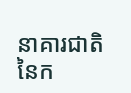នាគារជាតិនៃក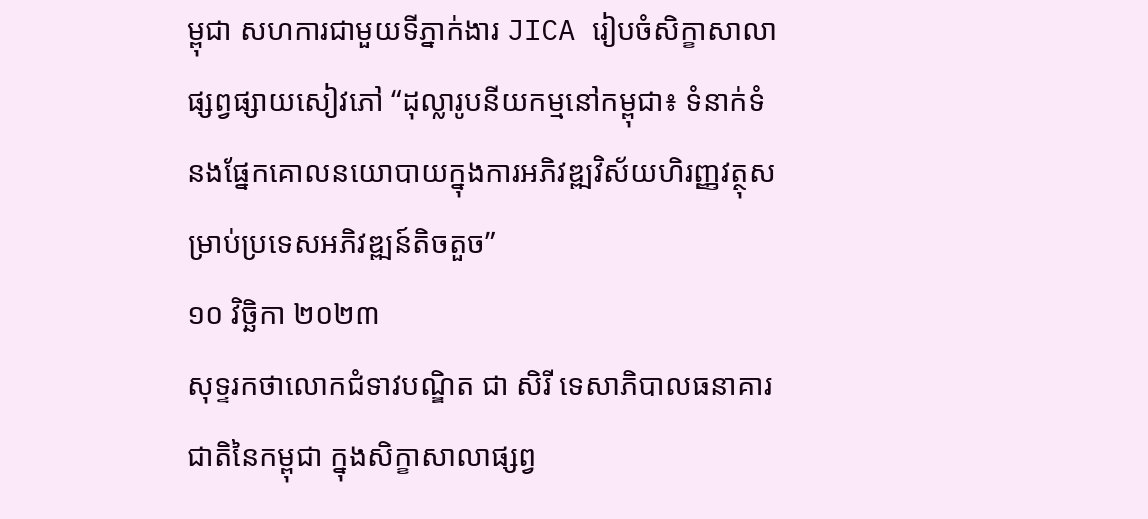ម្ពុជា សហការជាមួយទីភ្នាក់ងារ JICA រៀបចំសិក្ខាសាលាផ្សព្វផ្សាយសៀវភៅ “ដុល្លារូបនីយកម្មនៅកម្ពុជា៖ ទំនាក់ទំនងផ្នែកគោលនយោបាយក្នុងការអភិវឌ្ឍវិស័យហិរញ្ញវត្ថុសម្រាប់ប្រទេសអភិវឌ្ឍន៍តិចតួច”
១០ វិចិ្ឆកា ២០២៣
សុទ្ទរកថាលោកជំទាវបណ្ឌិត ជា សិរី ទេសាភិបាលធនាគារជាតិនៃកម្ពុជា ក្នុងសិក្ខាសាលាផ្សព្វ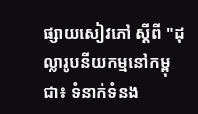ផ្សាយសៀវភៅ ស្តីពី "ដុល្លារូបនីយកម្មនៅកម្ពុជា៖ ទំនាក់ទំនង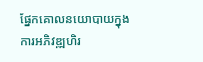ផ្នែកគោលនយោបាយក្នុងការអភិវឌ្ឍហិរ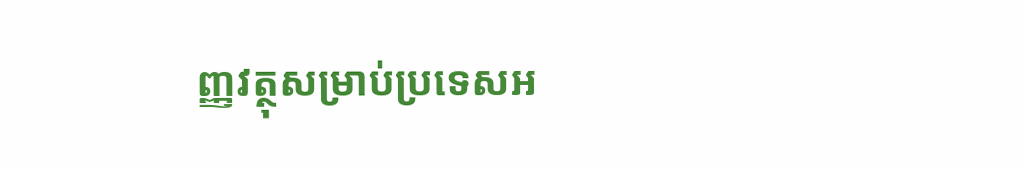ញ្ញវត្ថុសម្រាប់ប្រទេសអ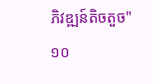ភិវឌ្ឍន៍តិចតួច"
១០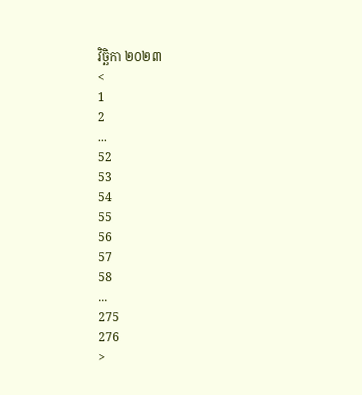វិចិ្ឆកា ២០២៣
<
1
2
...
52
53
54
55
56
57
58
...
275
276
>